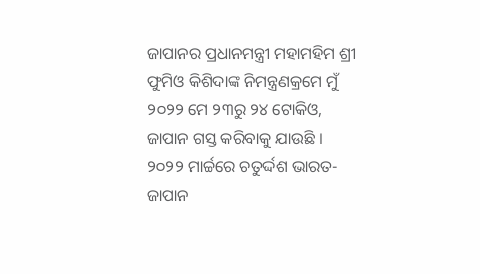ଜାପାନର ପ୍ରଧାନମନ୍ତ୍ରୀ ମହାମହିମ ଶ୍ରୀ ଫୁମିଓ କିଶିଦାଙ୍କ ନିମନ୍ତ୍ରଣକ୍ରମେ ମୁଁ ୨୦୨୨ ମେ ୨୩ରୁ ୨୪ ଟୋକିଓ, ଜାପାନ ଗସ୍ତ କରିବାକୁ ଯାଉଛି ।
୨୦୨୨ ମାର୍ଚ୍ଚରେ ଚତୁର୍ଦ୍ଦଶ ଭାରତ-ଜାପାନ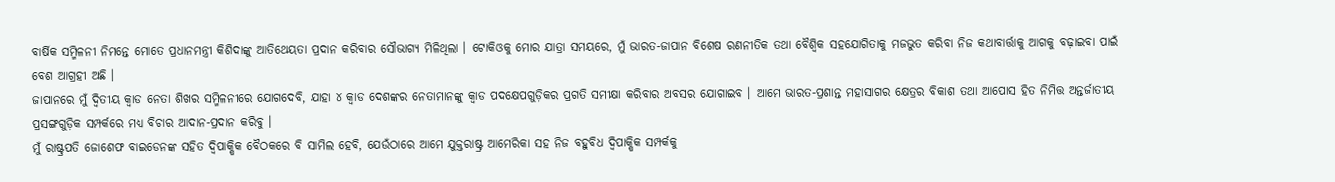ବାର୍ଷିକ ସମ୍ମିଳନୀ ନିମନ୍ତେ ମୋତେ ପ୍ରଧାନମନ୍ତ୍ରୀ କିଶିଦାଙ୍କୁ ଆତିଥେୟତା ପ୍ରଦାନ କରିବାର ସୌଭାଗ୍ୟ ମିଳିଥିଲା । ଟୋକିଓକୁ ମୋର ଯାତ୍ରା ସମୟରେ, ମୁଁ ଭାରତ-ଜାପାନ ବିଶେଷ ରଣନୀତିକ ତଥା ବୈଶ୍ୱିକ ସହଯୋଗିତାକୁ ମଜଭୁତ କରିବା ନିଜ କଥାବାର୍ତ୍ତାକୁ ଆଗକୁ ବଢ଼ାଇବା ପାଇଁ ବେଶ ଆଗ୍ରହୀ ଅଛି ।
ଜାପାନରେ ମୁଁ ଦ୍ୱିତୀୟ କ୍ୱାଡ ନେତା ଶିଖର ସମ୍ମିଳନୀରେ ଯୋଗଦେବି, ଯାହା ୪ କ୍ୱାଡ ଦେଶଙ୍କର ନେତାମାନଙ୍କୁ କ୍ୱାଡ ପଦକ୍ଷେପଗୁଡ଼ିକର ପ୍ରଗତି ସମୀକ୍ଷା କରିବାର ଅବସର ଯୋଗାଇବ । ଆମେ ଭାରତ-ପ୍ରଶାନ୍ତ ମହାସାଗର କ୍ଷେତ୍ରର ବିକାଶ ତଥା ଆପୋସ ହିତ ନିମିତ୍ତ ଅନ୍ତର୍ଜାତୀୟ ପ୍ରସଙ୍ଗଗୁଡ଼ିକ ସମ୍ପର୍କରେ ମଧ୍ୟ ବିଚାର ଆଦାନ-ପ୍ରଦାନ କରିବୁ ।
ମୁଁ ରାଷ୍ଟ୍ରପତି ଜୋଶେଫ ବାଇଡେନଙ୍କ ସହିତ ଦ୍ୱିପାକ୍ଷିକ ବୈଠକରେ ବି ସାମିଲ ହେବି, ଯେଉଁଠାରେ ଆମେ ଯୁକ୍ତରାଷ୍ଟ୍ର ଆମେରିକା ସହ ନିଜ ବହୁବିଧ ଦ୍ୱିପାକ୍ଷିକ ସମ୍ପର୍କକୁ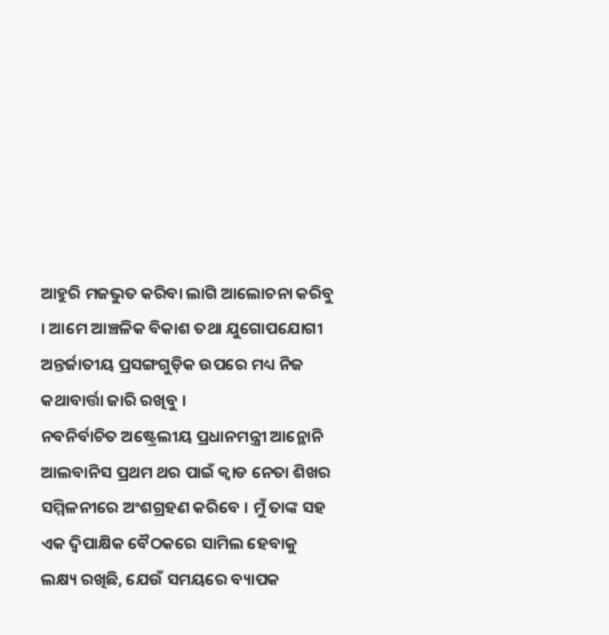ଆହୁରି ମଜଭୁତ କରିବା ଲାଗି ଆଲୋଚନା କରିବୁ । ଆମେ ଆଞ୍ଚଳିକ ବିକାଶ ତଥା ଯୁଗୋପଯୋଗୀ ଅନ୍ତର୍ଜାତୀୟ ପ୍ରସଙ୍ଗଗୁଡ଼ିକ ଉପରେ ମଧ୍ୟ ନିଜ କଥାବାର୍ତ୍ତା ଜାରି ରଖିବୁ ।
ନବନିର୍ବାଚିତ ଅଷ୍ଟ୍ରେଲୀୟ ପ୍ରଧାନମନ୍ତ୍ରୀ ଆନ୍ଥୋନି ଆଲବାନିସ ପ୍ରଥମ ଥର ପାଇଁ କ୍ୱାଡ ନେତା ଶିଖର ସମ୍ମିଳନୀରେ ଅଂଶଗ୍ରହଣ କରିବେ । ମୁଁ ତାଙ୍କ ସହ ଏକ ଦ୍ୱିପାକ୍ଷିକ ବୈଠକରେ ସାମିଲ ହେବାକୁ ଲକ୍ଷ୍ୟ ରଖିଛି, ଯେଉଁ ସମୟରେ ବ୍ୟାପକ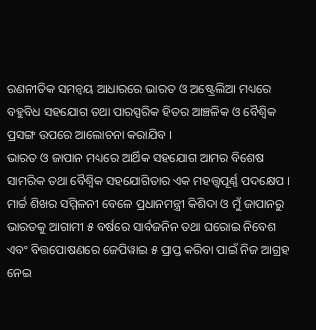ରଣନୀତିକ ସମନ୍ୱୟ ଆଧାରରେ ଭାରତ ଓ ଅଷ୍ଟ୍ରେଲିଆ ମଧ୍ୟରେ ବହୁବିଧ ସହଯୋଗ ତଥା ପାରସ୍ପରିକ ହିତର ଆଞ୍ଚଳିକ ଓ ବୈଶ୍ୱିକ ପ୍ରସଙ୍ଗ ଉପରେ ଆଲୋଚନା କରାଯିବ ।
ଭାରତ ଓ ଜାପାନ ମଧ୍ୟରେ ଆର୍ଥିକ ସହଯୋଗ ଆମର ବିଶେଷ ସାମରିକ ତଥା ବୈଶ୍ୱିକ ସହଯୋଗିତାର ଏକ ମହତ୍ତ୍ୱପୂର୍ଣ୍ଣ ପଦକ୍ଷେପ । ମାର୍ଚ୍ଚ ଶିଖର ସମ୍ମିଳନୀ ବେଳେ ପ୍ରଧାନମନ୍ତ୍ରୀ କିଶିଦା ଓ ମୁଁ ଜାପାନରୁ ଭାରତକୁ ଆଗାମୀ ୫ ବର୍ଷରେ ସାର୍ବଜନିନ ତଥା ଘରୋଇ ନିବେଶ ଏବଂ ବିତ୍ତପୋଷଣରେ ଜେପିୱାଇ ୫ ପ୍ରାପ୍ତ କରିବା ପାଇଁ ନିଜ ଆଗ୍ରହ ନେଇ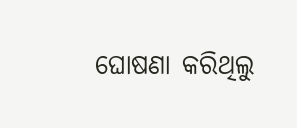ଘୋଷଣା କରିଥିଲୁ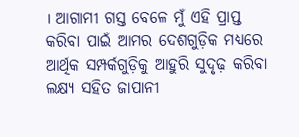। ଆଗାମୀ ଗସ୍ତ ବେଳେ ମୁଁ ଏହି ପ୍ରାପ୍ତ କରିବା ପାଇଁ ଆମର ଦେଶଗୁଡ଼ିକ ମଧ୍ୟରେ ଆର୍ଥିକ ସମ୍ପର୍କଗୁଡ଼ିକୁ ଆହୁରି ସୁଦୃଢ଼ କରିବା ଲକ୍ଷ୍ୟ ସହିତ ଜାପାନୀ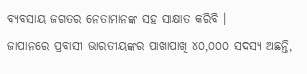ବ୍ୟବସାୟ ଜଗତର ନେତାମାନଙ୍କ ସହ ସାକ୍ଷାତ କରିବି ।
ଜାପାନରେ ପ୍ରବାସୀ ଭାରତୀୟଙ୍କର ପାଖାପାଖି ୪୦,୦୦୦ ସଦସ୍ୟ ଅଛନ୍ତି,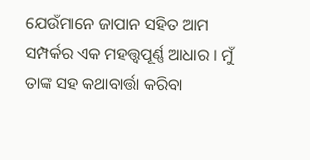ଯେଉଁମାନେ ଜାପାନ ସହିତ ଆମ ସମ୍ପର୍କର ଏକ ମହତ୍ତ୍ୱପୂର୍ଣ୍ଣ ଆଧାର । ମୁଁ ତାଙ୍କ ସହ କଥାବାର୍ତ୍ତା କରିବା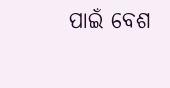ପାଇଁ ବେଶ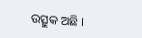ଉତ୍ସୁକ ଅଛି ।